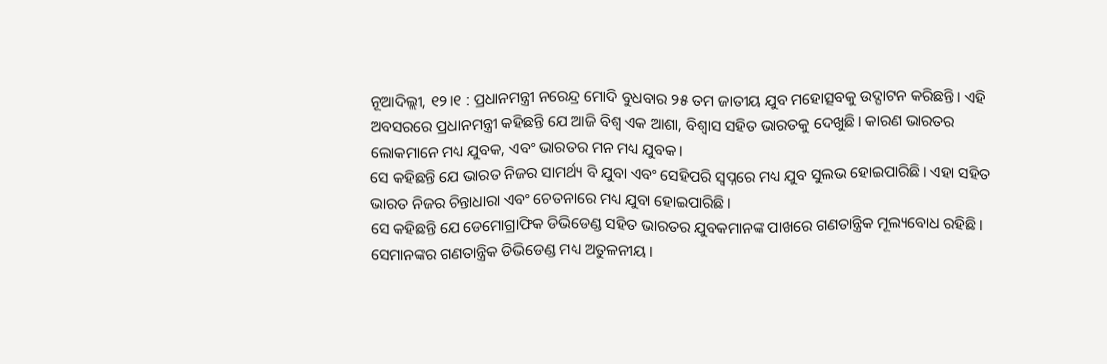ନୂଆଦିଲ୍ଲୀ, ୧୨।୧ : ପ୍ରଧାନମନ୍ତ୍ରୀ ନରେନ୍ଦ୍ର ମୋଦି ବୁଧବାର ୨୫ ତମ ଜାତୀୟ ଯୁବ ମହୋତ୍ସବକୁ ଉଦ୍ଘାଟନ କରିଛନ୍ତି। ଏହି ଅବସରରେ ପ୍ରଧାନମନ୍ତ୍ରୀ କହିଛନ୍ତି ଯେ ଆଜି ବିଶ୍ୱ ଏକ ଆଶା, ବିଶ୍ୱାସ ସହିତ ଭାରତକୁ ଦେଖୁଛି। କାରଣ ଭାରତର ଲୋକମାନେ ମଧ୍ୟ ଯୁବକ, ଏବଂ ଭାରତର ମନ ମଧ୍ୟ ଯୁବକ।
ସେ କହିଛନ୍ତି ଯେ ଭାରତ ନିଜର ସାମର୍ଥ୍ୟ ବି ଯୁବା ଏବଂ ସେହିପରି ସ୍ବପ୍ନରେ ମଧ୍ୟ ଯୁବ ସୁଲଭ ହୋଇପାରିଛି। ଏହା ସହିତ ଭାରତ ନିଜର ଚିନ୍ତାଧାରା ଏବଂ ଚେତନାରେ ମଧ୍ୟ ଯୁବା ହୋଇପାରିଛି।
ସେ କହିଛନ୍ତି ଯେ ଡେମୋଗ୍ରାଫିକ ଡିଭିଡେଣ୍ଡ ସହିତ ଭାରତର ଯୁବକମାନଙ୍କ ପାଖରେ ଗଣତାନ୍ତ୍ରିକ ମୂଲ୍ୟବୋଧ ରହିଛି। ସେମାନଙ୍କର ଗଣତାନ୍ତ୍ରିକ ଡିଭିଡେଣ୍ଡ ମଧ୍ୟ ଅତୁଳନୀୟ।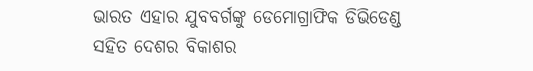ଭାରତ ଏହାର ଯୁବବର୍ଗଙ୍କୁ ଡେମୋଗ୍ରାଫିକ ଡିଭିଡେଣ୍ଡ ସହିତ ଦେଶର ବିକାଶର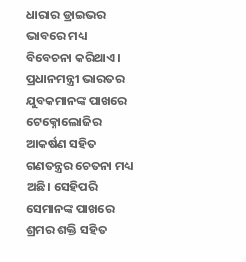ଧାରାର ଡ୍ରାଇଭର ଭାବରେ ମଧ୍ୟ ବିବେଚନା କରିଥାଏ।
ପ୍ରଧାନମନ୍ତ୍ରୀ ଭାରତର ଯୁବକମାନଙ୍କ ପାଖରେ ଟେକ୍ନୋଲୋଜିର ଆକର୍ଷଣ ସହିତ ଗଣତନ୍ତ୍ରର ଚେତନା ମଧ୍ୟ ଅଛି। ସେହିପରି ସେମାନଙ୍କ ପାଖରେ ଶ୍ରମର ଶକ୍ତି ସହିତ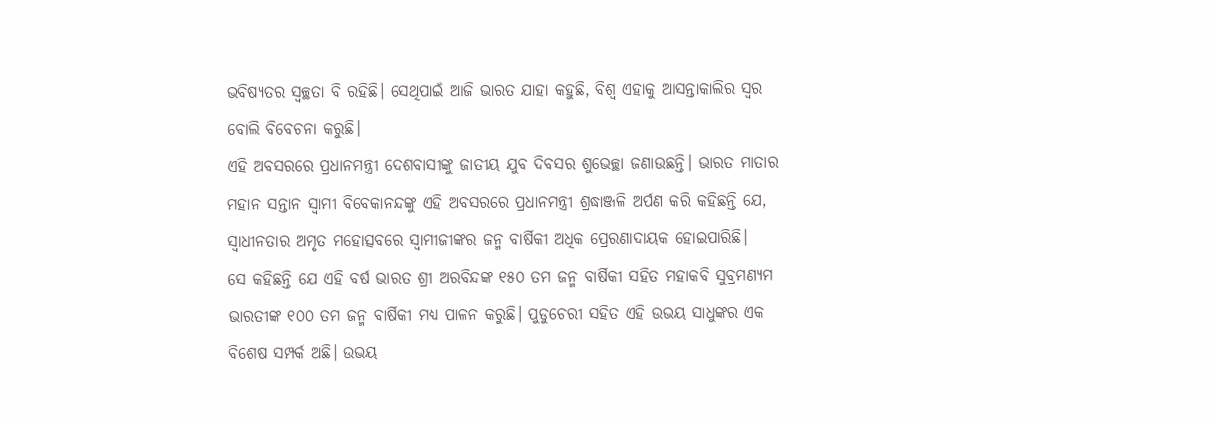ଭବିଷ୍ୟତର ସ୍ବଚ୍ଛତା ବି ରହିଛି। ସେଥିପାଇଁ ଆଜି ଭାରତ ଯାହା କହୁଛି, ବିଶ୍ୱ ଏହାକୁ ଆସନ୍ତାକାଲିର ସ୍ବର ବୋଲି ବିବେଚନା କରୁଛି।
ଏହି ଅବସରରେ ପ୍ରଧାନମନ୍ତ୍ରୀ ଦେଶବାସୀଙ୍କୁ ଜାତୀୟ ଯୁବ ଦିବସର ଶୁଭେଚ୍ଛା ଜଣାଉଛନ୍ତି। ଭାରତ ମାତାର ମହାନ ସନ୍ତାନ ସ୍ବାମୀ ବିବେକାନନ୍ଦଙ୍କୁ ଏହି ଅବସରରେ ପ୍ରଧାନମନ୍ତ୍ରୀ ଶ୍ରଦ୍ଧାଞ୍ଜଳି ଅର୍ପଣ କରି କହିଛନ୍ତି ଯେ, ସ୍ବାଧୀନତାର ଅମୃତ ମହୋତ୍ସବରେ ସ୍ବାମୀଜୀଙ୍କର ଜନ୍ମ ବାର୍ଷିକୀ ଅଧିକ ପ୍ରେରଣାଦାୟକ ହୋଇପାରିଛି।
ସେ କହିଛନ୍ତି ଯେ ଏହି ବର୍ଷ ଭାରତ ଶ୍ରୀ ଅରବିନ୍ଦଙ୍କ ୧୫୦ ତମ ଜନ୍ମ ବାର୍ଷିକୀ ସହିତ ମହାକବି ସୁବ୍ରମଣ୍ୟମ ଭାରତୀଙ୍କ ୧୦୦ ତମ ଜନ୍ମ ବାର୍ଷିକୀ ମଧ୍ୟ ପାଳନ କରୁଛି। ପୁଡୁଚେରୀ ସହିତ ଏହି ଉଭୟ ସାଧୁଙ୍କର ଏକ ବିଶେଷ ସମ୍ପର୍କ ଅଛି। ଉଭୟ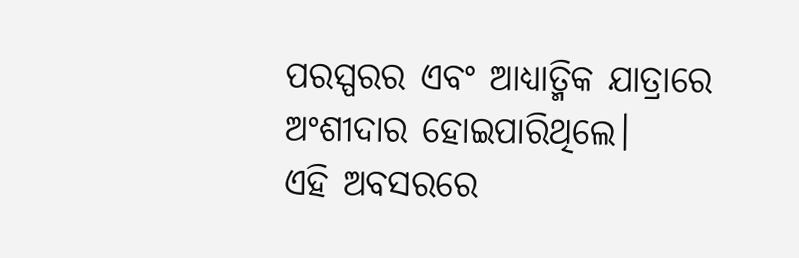ପରସ୍ପରର ଏବଂ ଆଧ୍ୟାତ୍ମିକ ଯାତ୍ରାରେ ଅଂଶୀଦାର ହୋଇପାରିଥିଲେ।
ଏହି ଅବସରରେ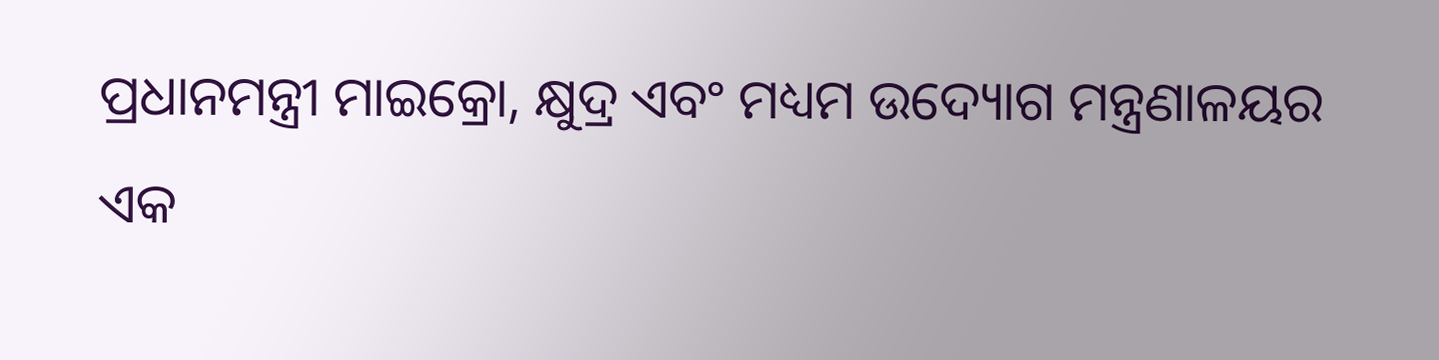ପ୍ରଧାନମନ୍ତ୍ରୀ ମାଇକ୍ରୋ, କ୍ଷୁଦ୍ର ଏବଂ ମଧ୍ୟମ ଉଦ୍ୟୋଗ ମନ୍ତ୍ରଣାଳୟର ଏକ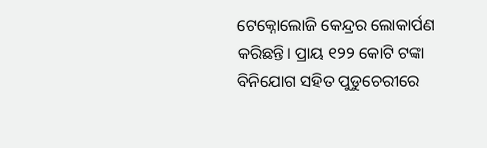ଟେକ୍ନୋଲୋଜି କେନ୍ଦ୍ରର ଲୋକାର୍ପଣ କରିଛନ୍ତି। ପ୍ରାୟ ୧୨୨ କୋଟି ଟଙ୍କା ବିନିଯୋଗ ସହିତ ପୁଡୁଚେରୀରେ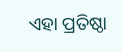ଏହା ପ୍ରତିଷ୍ଠା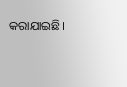କରାଯାଇଛି।